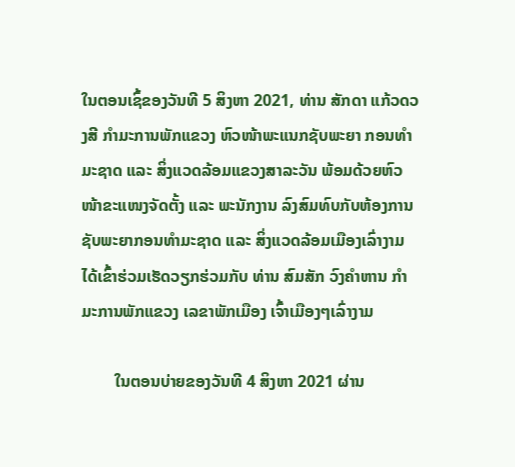ໃນຕອນເຊົ້ຂອງວັນທີ 5 ສິງຫາ 2021, ທ່ານ ສັກດາ ແກ້ວດວງສີ ກຳມະການພັກແຂວງ ຫົວໜ້າພະແນກຊັບພະຍາ ກອນທຳມະຊາດ ແລະ ສິ່ງແວດລ້ອມແຂວງສາລະວັນ ພ້ອມດ້ວຍຫົວໜ້າຂະແໜງຈັດຕັ້ງ ແລະ ພະນັກງານ ລົງສົມທົບກັບຫ້ອງການ ຊັບພະຍາກອນທຳມະຊາດ ແລະ ສິ່ງແວດລ້ອມເມືອງເລົ່າງາມ ໄດ້ເຂົ້າຮ່ວມເຮັດວຽກຮ່ວມກັບ ທ່ານ ສົມສັກ ວົງຄຳຫານ ກຳມະການພັກແຂວງ ເລຂາພັກເມືອງ ເຈົ້າເມືອງໆເລົ່າງາມ

        ໃນຕອນບ່າຍຂອງວັນທີ 4 ສິງຫາ 2021 ຜ່ານ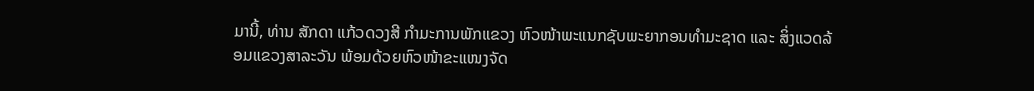ມານີ້, ທ່ານ ສັກດາ ແກ້ວດວງສີ ກຳມະການພັກແຂວງ ຫົວໜ້າພະແນກຊັບພະຍາກອນທຳມະຊາດ ແລະ ສິ່ງແວດລ້ອມແຂວງສາລະວັນ ພ້ອມດ້ວຍຫົວໜ້າຂະແໜງຈັດ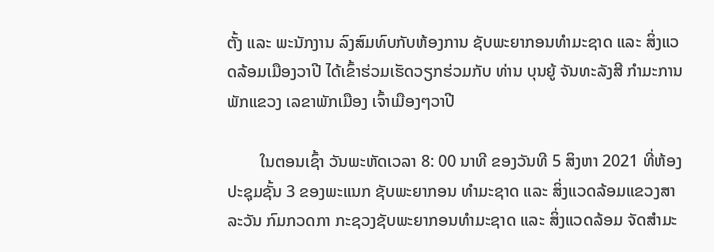ຕັ້ງ ແລະ ພະນັກງານ ລົງສົມທົບກັບຫ້ອງການ ຊັບພະຍາກອນທຳມະຊາດ ແລະ ສິ່ງແວດລ້ອມເມືອງວາປີ ໄດ້ເຂົ້າຮ່ວມເຮັດວຽກຮ່ວມກັບ ທ່ານ ບຸນຍູ້ ຈັນທະລັງສີ ກຳມະການພັກແຂວງ ເລຂາພັກເມືອງ ເຈົ້າເມືອງໆວາປີ

        ໃນຕອນເຊົ້າ ວັນພະຫັດເວລາ 8: 00 ນາທີ ຂອງວັນທີ 5 ສິງຫາ 2021 ທີ່ຫ້ອງປະຊຸມຊັ້ນ 3 ຂອງພະແນກ ຊັບພະຍາກອນ ທຳມະຊາດ ແລະ ສິ່ງແວດລ້ອມແຂວງສາລະວັນ ກົມກວດກາ ກະຊວງຊັບພະຍາກອນທຳມະຊາດ ແລະ ສິ່ງແວດລ້ອມ ຈັດສໍາມະ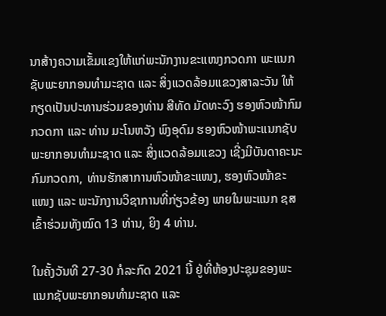ນາສ້າງຄວາມເຂັ້ມແຂງໃຫ້ແກ່ພະນັກງານຂະແໜງກວດກາ ພະແນກຊັບພະຍາກອນທຳມະຊາດ ແລະ ສິ່ງແວດລ້ອມແຂວງສາລະວັນ ໃຫ້ກຽດເປັນປະທານຮ່ວມຂອງທ່ານ ສີທັດ ມັດທະວົງ ຮອງຫົວໜ້າກົມກວດກາ ແລະ ທ່ານ ມະໂນຫວັງ ພົງອຸດົມ ຮອງຫົວໜ້າພະແນກຊັບພະຍາກອນທຳມະຊາດ ແລະ ສິ່ງແວດລ້ອມແຂວງ ເຊີ່ງມີບັນດາຄະນະກົມກວດກາ, ທ່ານຮັກສາການຫົວໜ້າຂະແໜງ, ຮອງຫົວໜ້າຂະແໜງ ແລະ ພະນັກງານວິຊາການທີ່ກ່ຽວຂ້ອງ ພາຍໃນພະແນກ ຊສ ເຂົ້າຮ່ວມທັງໝົດ 13 ທ່ານ, ຍິງ 4 ທ່ານ.

ໃນຄັ້ງວັນທີ 27-30 ກໍລະກົດ 2021 ນີ້ ຢູ່ທີ່ຫ້ອງປະຊຸມຂອງພະແນກຊັບພະຍາກອນທຳມະຊາດ ແລະ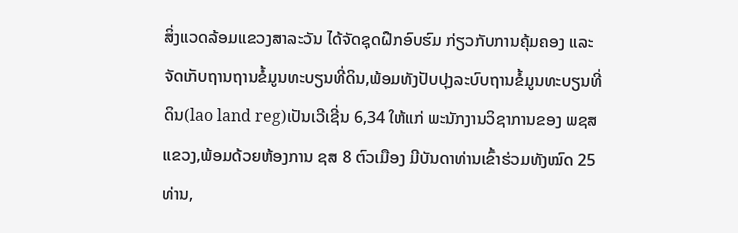ສິ່ງແວດລ້ອມແຂວງສາລະວັນ ໄດ້ຈັດຊຸດຝືກອົບຮົມ ກ່ຽວກັບການຄຸ້ມຄອງ ແລະ ຈັດເກັບຖານຖານຂໍ້ມູນທະບຽນທີ່ດິນ,ພ້ອມທັງປັບປຸງລະບົບຖານຂໍ້ມູນທະບຽນທີ່ດິນ(lao land reg)ເປັນເວີເຊີ່ນ 6,34 ໃຫ້ແກ່ ພະນັກງານວິຊາການຂອງ ພຊສ ແຂວງ,ພ້ອມດ້ວຍຫ້ອງການ ຊສ 8 ຕົວເມືອງ ມີບັນດາທ່ານເຂົ້າຮ່ວມທັງໝົດ 25 ທ່ານ,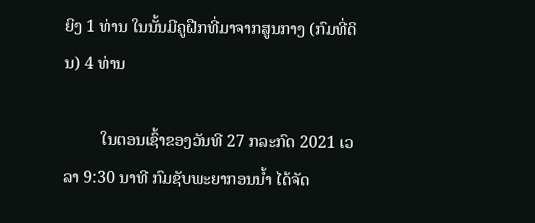ຍິງ 1 ທ່ານ ໃນນັ້ນມີຄູຝືກທີ່ມາຈາກສູນກາງ (ກົມທີ່ດິນ) 4 ທ່ານ

         ໃນຕອນເຊົ້າຂອງວັນທີ 27 ກລະກົດ 2021 ເວລາ 9:30 ນາທີ ກົມຊັບພະຍາກອນນ້ຳ ໄດ້ຈັດ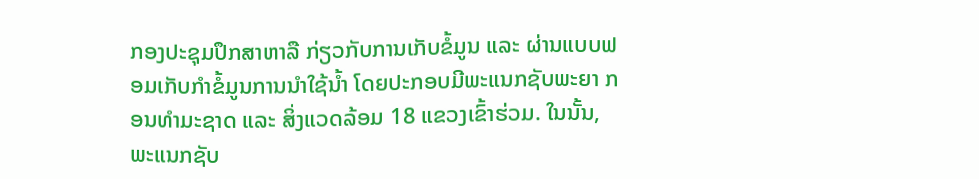ກອງປະຊຸມປຶກສາຫາລື ກ່ຽວກັບການເກັບຂໍ້ມູນ ແລະ ຜ່ານແບບຟອມເກັບກຳຂໍ້ມູນການນຳໃຊ້ນ້ຳ ໂດຍປະກອບມີພະແນກຊັບພະຍາ ກອນທຳມະຊາດ ແລະ ສິ່ງແວດລ້ອມ 18 ແຂວງເຂົ້າຮ່ວມ. ໃນນັ້ນ, ພະແນກຊັບ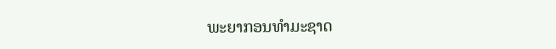ພະຍາກອນທຳມະຊາດ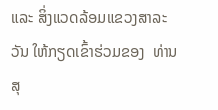ແລະ ສິ່ງແວດລ້ອມແຂວງສາລະວັນ ໃຫ້ກຽດເຂົ້າຮ່ວມຂອງ  ທ່ານ ສຸ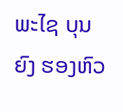ພະໄຊ ບຸນຍົງ ຮອງຫົວ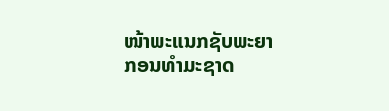ໜ້າພະແນກຊັບພະຍາ ກອນທຳມະຊາດ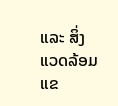ແລະ ສິ່ງແວດລ້ອມແຂ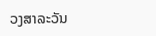ວງສາລະວັນ